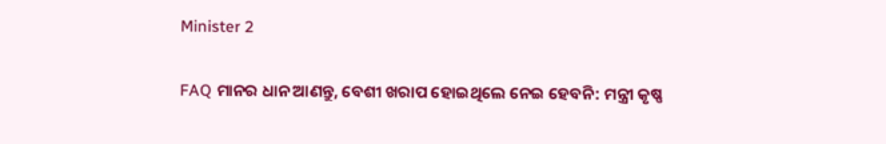Minister 2

FAQ ମାନର ଧାନ ଆଣନ୍ତୁ, ବେଶୀ ଖରାପ ହୋଇଥିଲେ ନେଇ ହେବନି: ମନ୍ତ୍ରୀ କୃଷ୍ଣ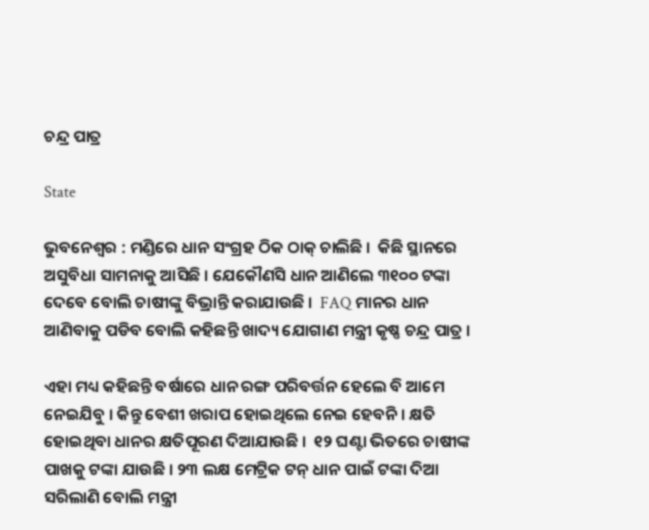ଚନ୍ଦ୍ର ପାତ୍ର

State

ଭୁବନେଶ୍ୱର : ମଣ୍ଡିରେ ଧାନ ସଂଗ୍ରହ ଠିକ ଠାକ୍ ଚାଲିଛି ।  କିଛି ସ୍ଥାନରେ ଅସୁବିଧା ସାମନାକୁ ଆସିଛି । ଯେକୌଣସି ଧାନ ଆଣିଲେ ୩୧୦୦ ଟଙ୍କା ଦେବେ ବୋଲି ଚାଷୀଙ୍କୁ ବିଭ୍ରାନ୍ତି କରାଯାଉଛି ।  FAQ ମାନର ଧାନ ଆଣିବାକୁ ପଡିବ ବୋଲି କହିଛନ୍ତି ଖାଦ୍ୟ ଯୋଗାଣ ମନ୍ତ୍ରୀ କୃଷ୍ଣ ଚନ୍ଦ୍ର ପାତ୍ର ।

ଏହା ମଧ୍ୟ କହିଛନ୍ତି ବର୍ଷାରେ ଧାନ ରଙ୍ଗ ପରିବର୍ତ୍ତନ ହେଲେ ବି ଆମେ ନେଇଯିବୁ । କିନ୍ତୁ ବେଶୀ ଖରାପ ହୋଇଥିଲେ ନେଇ ହେବନି । କ୍ଷତି ହୋଇଥିବା ଧାନର କ୍ଷତିପୂରଣ ଦିଆଯାଉଛି ।  ୧୨ ଘଣ୍ଟା ଭିତରେ ଚାଷୀଙ୍କ ପାଖକୁ ଟଙ୍କା ଯାଉଛି । ୨୩ ଲକ୍ଷ ମେଟ୍ରିକ ଟନ୍‌ ଧାନ ପାଇଁ ଟଙ୍କା ଦିଆ ସରିଲାଣି ବୋଲି ମନ୍ତ୍ରୀ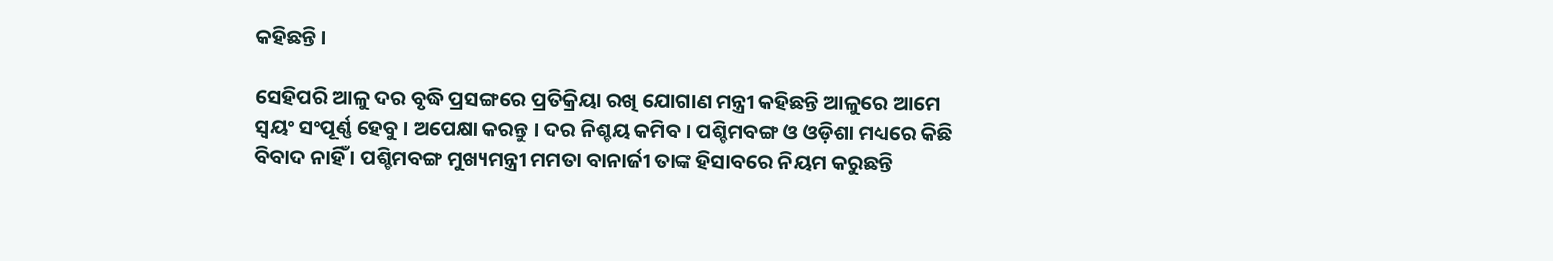କହିଛନ୍ତି ।

ସେହିପରି ଆଳୁ ଦର ବୃଦ୍ଧି ପ୍ରସଙ୍ଗରେ ପ୍ରତିକ୍ରିୟା ରଖି ଯୋଗାଣ ମନ୍ତ୍ରୀ କହିଛନ୍ତି ଆଳୁରେ ଆମେ ସ୍ବୟଂ ସଂପୂର୍ଣ୍ଣ ହେବୁ । ଅପେକ୍ଷା କରନ୍ତୁ । ଦର ନିଶ୍ଚୟ କମିବ । ପଶ୍ଚିମବଙ୍ଗ ଓ ଓଡ଼ିଶା ମଧ୍ୟରେ କିଛି ବିବାଦ ନାହିଁ । ପଶ୍ଚିମବଙ୍ଗ ମୁଖ୍ୟମନ୍ତ୍ରୀ ମମତା ବାନାର୍ଜୀ ତାଙ୍କ ହିସାବରେ ନିୟମ କରୁଛନ୍ତି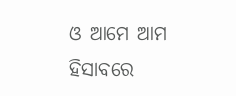ଓ ଆମେ ଆମ ହିସାବରେ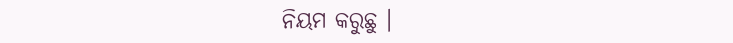ନିୟମ କରୁଛୁ ।